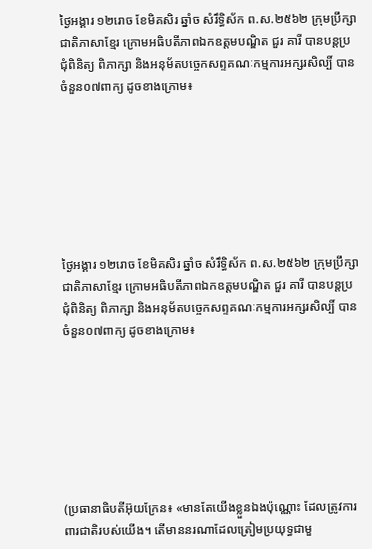ថ្ងៃអង្គារ ១២រោច ខែមិគសិរ ឆ្នាំច សំរឹទ្ធិស័ក ព.ស.២៥៦២ ក្រុមប្រឹក្សាជាតិភាសាខ្មែរ ក្រោមអធិបតីភាពឯកឧត្តមបណ្ឌិត ជួរ គារី បានបន្តប្រជុំពិនិត្យ ពិភាក្សា និងអនុម័តបច្ចេកសព្ទគណៈកម្មការអក្សរសិល្បិ៍ បានចំនួន០៧ពាក្យ ដូចខាងក្រោម៖







ថ្ងៃអង្គារ ១២រោច ខែមិគសិរ ឆ្នាំច សំរឹទ្ធិស័ក ព.ស.២៥៦២ ក្រុមប្រឹក្សាជាតិភាសាខ្មែរ ក្រោមអធិបតីភាពឯកឧត្តមបណ្ឌិត ជួរ គារី បានបន្តប្រជុំពិនិត្យ ពិភាក្សា និងអនុម័តបច្ចេកសព្ទគណៈកម្មការអក្សរសិល្បិ៍ បានចំនួន០៧ពាក្យ ដូចខាងក្រោម៖







(ប្រធានាធិបតីអ៊ុយក្រែន៖ «មានតែយើងខ្លួនឯងប៉ុណ្ណោះ ដែលត្រូវការពារជាតិរបស់យើង។ តើមាននរណាដែលត្រៀមប្រយុទ្ធជាមួ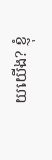យយើង? ខ្ញុំ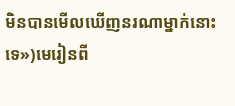មិនបានមើលឃើញនរណាម្នាក់នោះទេ»)មេរៀនពី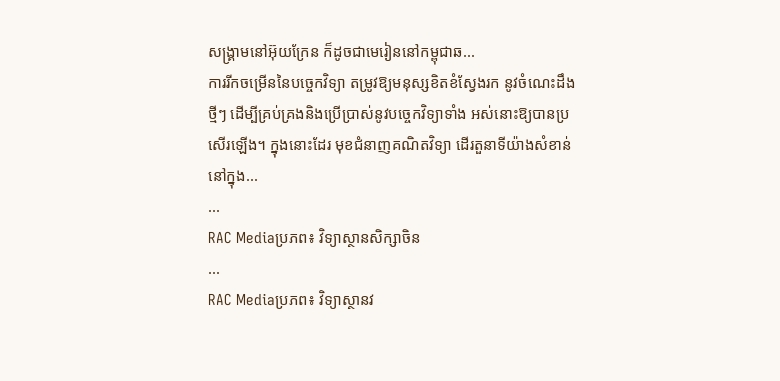សង្គ្រាមនៅអ៊ុយក្រែន ក៏ដូចជាមេរៀននៅកម្ពុជាឆ...
ការរីកចម្រើននៃបច្ចេកវិទ្យា តម្រូវឱ្យមនុស្សខិតខំស្វែងរក នូវចំណេះដឹងថ្មីៗ ដើម្បីគ្រប់គ្រងនិងប្រើប្រាស់នូវបច្ចេកវិទ្យាទាំង អស់នោះឱ្យបានប្រសើរឡើង។ ក្នុងនោះដែរ មុខជំនាញគណិតវិទ្យា ដើរតួនាទីយ៉ាងសំខាន់នៅក្នុង...
...
RAC Mediaប្រភព៖ វិទ្យាស្ថានសិក្សាចិន
...
RAC Mediaប្រភព៖ វិទ្យាស្ថានវ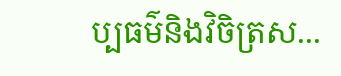ប្បធម៌និងវិចិត្រស...